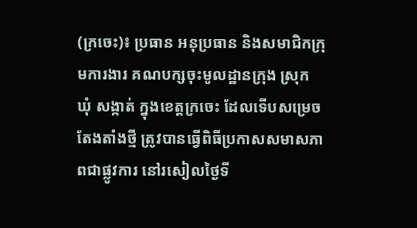(ក្រចេះ)៖ ប្រធាន អនុប្រធាន និងសមាជិកក្រុមការងារ គណបក្សចុះមូលដ្ឋានក្រុង ស្រុក ឃុំ សង្កាត់ ក្នុងខេត្តក្រចេះ ដែលទើបសម្រេចតែងតាំងថ្មី ត្រូវបានធ្វើពិធីប្រកាសសមាសភាពជាផ្លូវការ នៅរសៀលថ្ងៃទី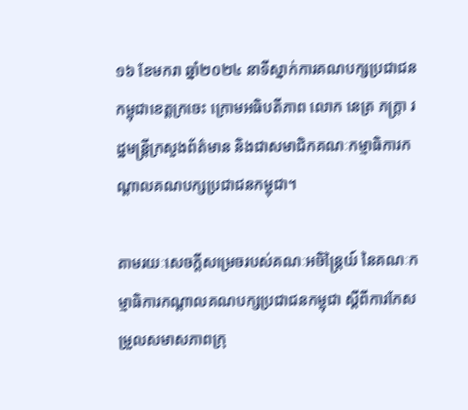១៦ ខែមករា ឆ្នាំ២០២៤ នាទីស្នាក់ការគណបក្សប្រជាជនកម្ពុជាខេត្តក្រចេះ ក្រោមអធិបតីភាព លោក នេត្រ ភក្ត្រា រដ្ឋមន្រ្តីក្រសួងព័ត៌មាន និងជាសមាជិកគណៈកម្មាធិការកណ្តាលគណបក្សប្រជាជនកម្ពុជា។

តាមរយៈសេចក្តីសម្រេចរបស់គណៈអចិន្ត្រៃយ៍ នៃគណៈកម្មាធិការកណ្តាលគណបក្សប្រជាជនកម្ពុជា ស្តីពីការកែសម្រួលសមាសភាពក្រុ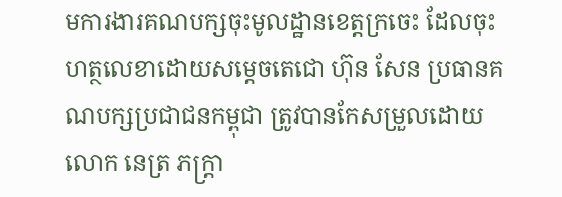មការងារគណបក្សចុះមូលដ្ឋានខេត្តក្រចេះ ដែលចុះហត្ថលេខាដោយសម្តេចតេជោ ហ៊ុន សែន ប្រធានគណបក្សប្រជាជនកម្ពុជា ត្រូវបានកែសម្រួលដោយ លោក នេត្រ ភក្ត្រា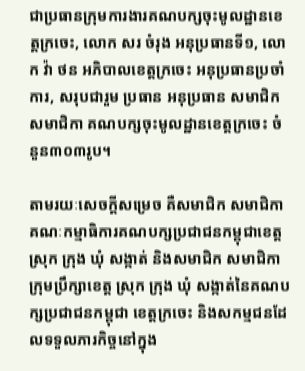ជាប្រធានក្រុមការងារគណបក្សចុះមូលដ្ឋានខេត្តក្រចេះ, លោក សរ ចំរុង អនុប្រធានទី១, លោក វ៉ា ថន អភិបាលខេត្តក្រចេះ អនុប្រធានប្រចាំការ, សរុបជារួម ប្រធាន អនុប្រធាន សមាជិក សមាជិកា គណបក្សចុះមូលដ្ឋានខេត្តក្រចេះ ចំនួន៣០៣រូប។

តាមរយៈសេចក្តីសម្រេច គឺសមាជិក សមាជិកាគណៈកម្មាធិការគណបក្សប្រជាជនកម្ពុជាខេត្ត ស្រុក ក្រុង ឃុំ សង្កាត់ និងសមាជិក សមាជិកាក្រុមប្រឹក្សាខេត្ត ស្រុក ក្រុង ឃុំ សង្កាត់នៃគណបក្សប្រជាជនកម្ពុជា ខេត្តក្រចេះ និងសកម្មជនដែលទទួលភារកិច្ចនៅក្នុង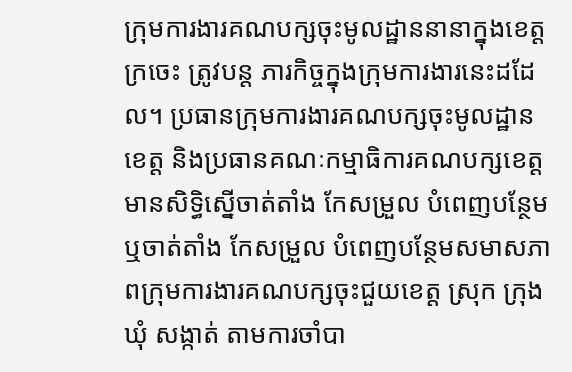ក្រុមការងារគណបក្សចុះមូលដ្ឋាននានាក្នុងខេត្តក្រចេះ ត្រូវបន្ត ភារកិច្ចក្នុងក្រុមការងារនេះដដែល។ ប្រធានក្រុមការងារគណបក្សចុះមូលដ្ឋានខេត្ត និងប្រធានគណៈកម្មាធិការគណបក្សខេត្ត មានសិទ្ធិស្នើចាត់តាំង កែសម្រួល បំពេញបន្ថែម ឬចាត់តាំង កែសម្រួល បំពេញបន្ថែមសមាសភាពក្រុមការងារគណបក្សចុះជួយខេត្ត ស្រុក ក្រុង ឃុំ សង្កាត់ តាមការចាំបា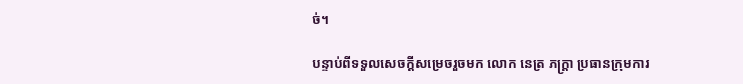ច់។

បន្ទាប់ពីទទួលសេចក្តីសម្រេចរួចមក លោក នេត្រ ភក្រ្តា ប្រធានក្រុមការ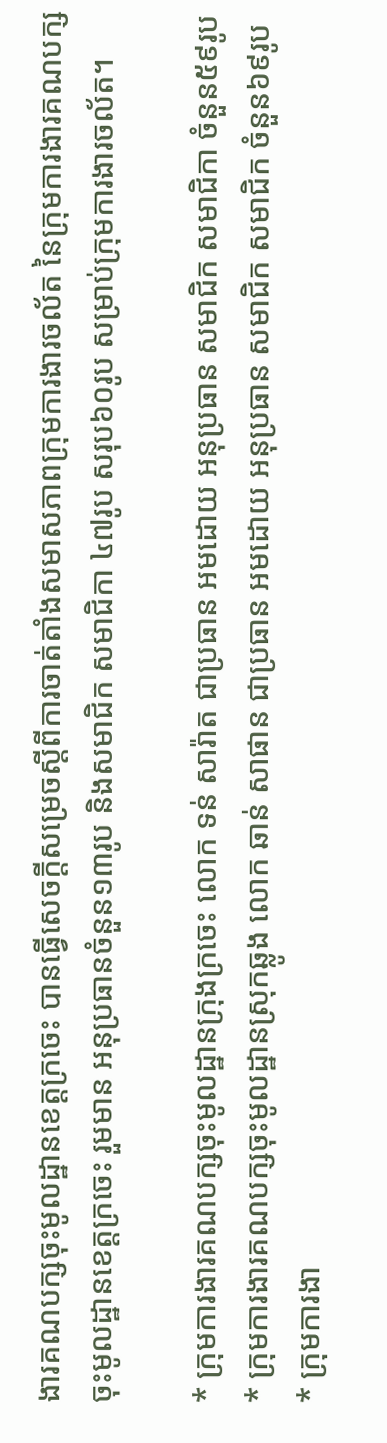ងារគណបក្សចុះមូលដ្ឋានខេត្តក្រចេះ បានធ្វើសេចក្តីសម្រេចស្តីពីការចាត់តាំងសមាសភាពក្រុមការងារចល័ត នៃក្រុមការងារគណបក្សចុះមូលដ្ឋានខេត្តក្រចេះ រួមមាន អនុប្រធានចំនួន១៣រូប និងសមាជិក សមាជិកា ៤៧រូប សរុប៦០រូប សម្រាប់ក្រុមការងារចល័ត។

* ក្រុមការងារគណបក្សចុះមូលដ្ឋានក្រុងក្រចេះ លោក ទន់ សារ៉ាត ជាប្រធាន អមដោយ អនុប្រធាន សមាជិក សមាជិកា ចំនួន៥៩រូប
* ក្រុមការងារគណបក្សចុះមូលដ្ឋានស្រុកឆ្លូង លោក ឆាន់ សាផាន ជាប្រធាន អមដោយ អនុប្រធាន សមាជិក សមាជិក ចំនួន៦៩រូប
* ក្រុមការងា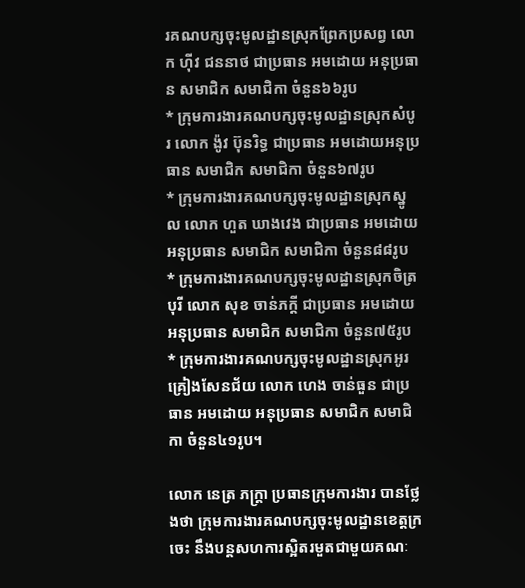រគណបក្សចុះមូលដ្ឋានស្រុកព្រែកប្រសព្វ លោក ហុីវ ជននាថ ជាប្រធាន អមដោយ អនុប្រធាន សមាជិក សមាជិកា ចំនួន៦៦រូប
* ក្រុមការងារគណបក្សចុះមូលដ្ឋានស្រុកសំបូរ លោក ង៉ូវ ប៊ុនរិទ្ធ ជាប្រធាន អមដោយអនុប្រធាន សមាជិក សមាជិកា ចំនួន៦៧រូប
* ក្រុមការងារគណបក្សចុះមូលដ្ឋានស្រុកស្នូល លោក ហួត ឃាងវេង ជាប្រធាន អមដោយ អនុប្រធាន សមាជិក សមាជិកា ចំនួន៨៨រូប
* ក្រុមការងារគណបក្សចុះមូលដ្ឋានស្រុកចិត្របុរី លោក សុខ ចាន់ភក្តី ជាប្រធាន អមដោយអនុប្រធាន សមាជិក សមាជិកា ចំនួន៧៥រូប
* ក្រុមការងារគណបក្សចុះមូលដ្ឋានស្រុកអូរគ្រៀងសែនជ័យ លោក ហេង ចាន់ធួន ជាប្រធាន អមដោយ អនុប្រធាន សមាជិក សមាជិកា ចំនួន៤១រូប។

លោក នេត្រ ភក្ត្រា ប្រធានក្រុមការងារ បានថ្លែងថា ក្រុមការងារគណបក្សចុះមូលដ្ឋានខេត្តក្រចេះ នឹងបន្តសហការស្អិតរមួតជាមួយគណៈ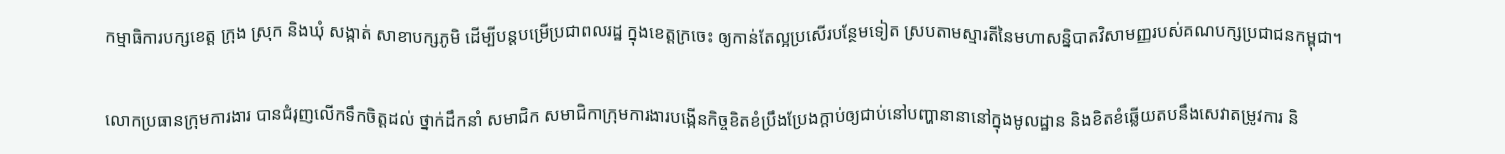កម្មាធិការបក្សខេត្ត ក្រុង ស្រុក និងឃុំ សង្កាត់ សាខាបក្សភូមិ ដើម្បីបន្តបម្រើប្រជាពលរដ្ឋ ក្នុងខេត្តក្រចេះ ឲ្យកាន់តែល្អប្រសើរបន្ថែមទៀត ស្របតាមស្មារតីនៃមហាសន្និបាតវិសាមញ្ញរបស់គណបក្សប្រជាជនកម្ពុជា។

លោកប្រធានក្រុមការងារ បានជំរុញលើកទឹកចិត្តដល់ ថ្នាក់ដឹកនាំ សមាជិក សមាជិកាក្រុមការងារបង្កើនកិច្ចខិតខំប្រឹងប្រែងក្តាប់ឲ្យជាប់នៅបញ្ហានានានៅក្នុងមូលដ្ឋាន និងខិតខំឆ្លើយតបនឹងសេវាតម្រូវការ និ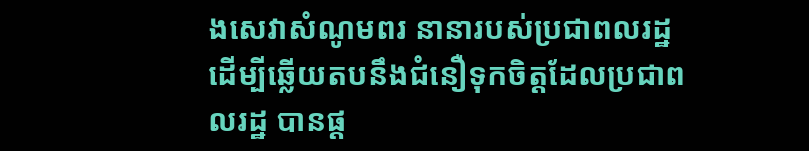ងសេវាសំណូមពរ នានារបស់ប្រជាពលរដ្ឋ ដើម្បីឆ្លើយតបនឹងជំនឿទុកចិត្តដែលប្រជាពលរដ្ឋ បានផ្ត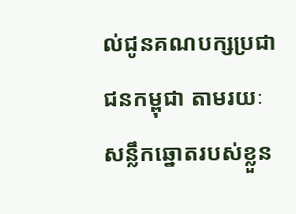ល់ជូនគណបក្សប្រជាជនកម្ពុជា តាមរយៈសន្លឹកឆ្នោតរបស់ខ្លួន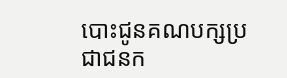បោះជូនគណបក្សប្រជាជនក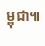ម្ពុជា៕